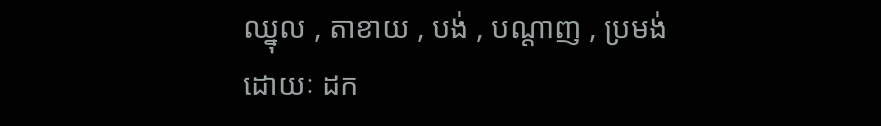ឈ្នុល , តាខាយ , បង់ , បណ្ដាញ , ប្រមង់
ដោយៈ ដក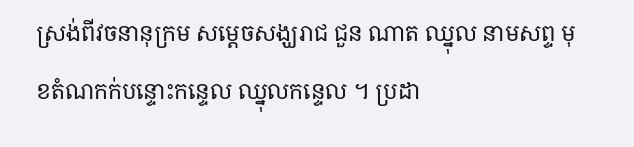ស្រង់ពីវចនានុក្រម សម្តេចសង្ឃរាជ ជួន ណាត ឈ្នុល នាមសព្ទ មុខតំណកក់បន្ទោះកន្ទេល ឈ្នុលកន្ទេល ។ ប្រដា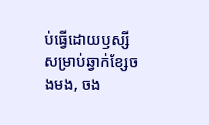ប់ធ្វើដោយឫស្សីសម្រាប់ឆ្វាក់ខ្សែចងមង, ចង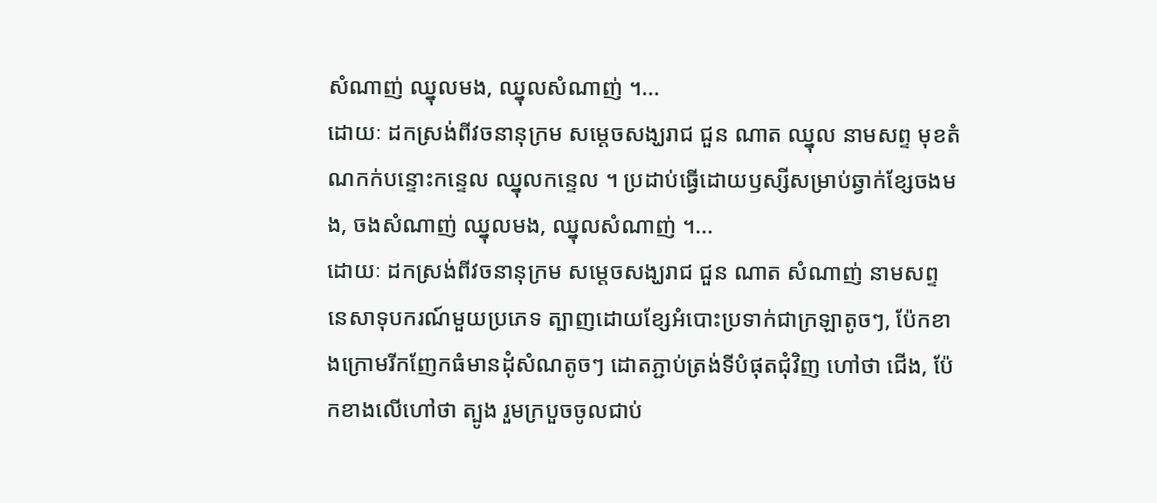សំណាញ់ ឈ្នុលមង, ឈ្នុលសំណាញ់ ។...
ដោយៈ ដកស្រង់ពីវចនានុក្រម សម្តេចសង្ឃរាជ ជួន ណាត ឈ្នុល នាមសព្ទ មុខតំណកក់បន្ទោះកន្ទេល ឈ្នុលកន្ទេល ។ ប្រដាប់ធ្វើដោយឫស្សីសម្រាប់ឆ្វាក់ខ្សែចងមង, ចងសំណាញ់ ឈ្នុលមង, ឈ្នុលសំណាញ់ ។...
ដោយៈ ដកស្រង់ពីវចនានុក្រម សម្តេចសង្ឃរាជ ជួន ណាត សំណាញ់ នាមសព្ទ នេសាទុបករណ៍មួយប្រភេទ ត្បាញដោយខ្សែអំបោះប្រទាក់ជាក្រឡាតូចៗ, ប៉ែកខាងក្រោមរីកញែកធំមានដុំសំណតូចៗ ដោតភ្ជាប់ត្រង់ទីបំផុតជុំវិញ ហៅថា ជើង, ប៉ែកខាងលើហៅថា ត្បូង រួមក្របួចចូលជាប់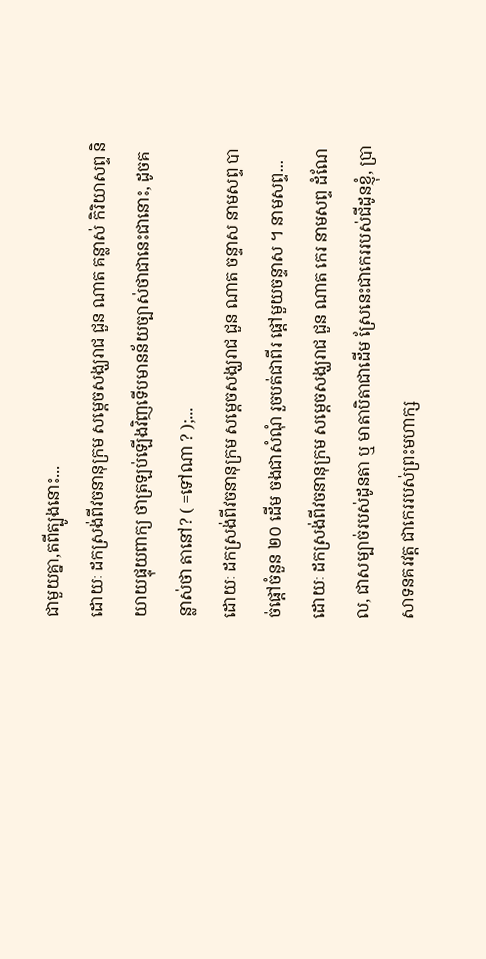ជាមួយគ្នា,តពីត្បូងនោះ...
ដោយៈ ដកស្រង់ពីវចនានុក្រម សម្តេចសង្ឃរាជ ជួន ណាត គន្លាស់ កិរិយាសព្ទ និយាយផ្ទុយពាក្យ ថាត្រឡប់ឡើងវិញទើបមានន័យច្បាស់ថាជានេះជានោះ, ដូចគន្លាស់ថា តានៅ? ( =ទៅណា ? );...
ដោយៈ ដកស្រង់ពីវចនានុក្រម សម្តេចសង្ឃរាជ ជួន ណាត ចន្ទាស នាមសព្ទ បាច់ផ្ដៅចំនួន ២០ ដើម ចងជាសំណុំ រួចបត់ជាពីរ ផ្ដៅមួយចន្ទាស ។ នាមសព្ទ...
ដោយៈ ដកស្រង់ពីវចនានុក្រម សម្តេចសង្ឃរាជ ជួន ណាត កេរ នាមសព្ទ ដំណែល, ជាសម្បាច់របស់ដូនតា ឬ មាតាបិតាជាដើម ស្រែនេះជាកេររបស់ជីដូនខ្ញុំ, ប្រាសាទនគរវត្ត ជាកេររបស់ព្រះមហាក្ស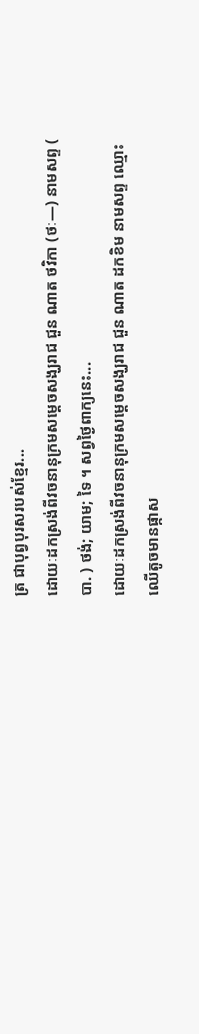ត្រ ជាបុព្វបុរសរបស់ខ្មែរ...
ដោយៈដកស្រង់ពីវចនានុក្រមសម្តេចសង្ឃរាជ ជួន ណាត ថវិកា (ថៈ—) នាមសព្ទ ( បា. ) ថង់; យាម; ទៃ ។ សព្វថ្ងៃពាក្យនេះ...
ដោយៈដកស្រង់ពីវចនានុក្រមសម្តេចសង្ឃរាជ ជួន ណាត ដកខិម នាមសព្ទ ឈ្មោះឈើតូចមានផ្កាស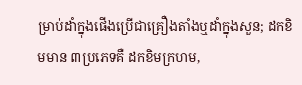ម្រាប់ដាំក្នុងផើងប្រើជាគ្រឿងតាំងឬដាំក្នុងសួន; ដកខិមមាន ៣ប្រភេទគឺ ដកខិមក្រហម,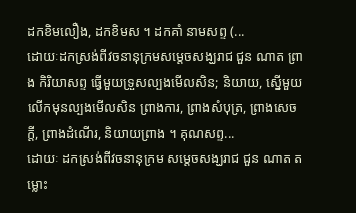ដកខិមលឿង, ដកខិមស ។ ដកគាំ នាមសព្ទ (...
ដោយៈដកស្រង់ពីវចនានុក្រមសម្តេចសង្ឃរាជ ជួន ណាត ព្រាង កិរិយាសព្ទ ធ្វើមួយទ្រួសល្បងមើលសិន; និយាយ, ស្នើមួយលើកមុនល្បងមើលសិន ព្រាងការ, ព្រាងសំបុត្រ, ព្រាងសេចក្ដី, ព្រាងដំណើរ, និយាយព្រាង ។ គុណសព្ទ...
ដោយៈ ដកស្រង់ពីវចនានុក្រម សម្តេចសង្ឃរាជ ជួន ណាត តម្លោះ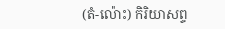(តំ-ល៉ោះ) កិរិយាសព្ទ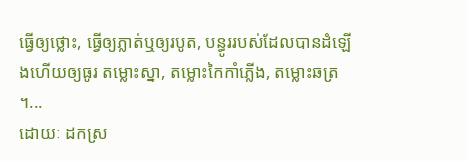ធ្វើឲ្យថ្លោះ, ធ្វើឲ្យភ្លាត់ឬឲ្យរបូត, បន្ធូររបស់ដែលបានដំឡើងហើយឲ្យធូរ តម្លោះស្នា, តម្លោះកៃកាំភ្លើង, តម្លោះឆត្រ ។...
ដោយៈ ដកស្រ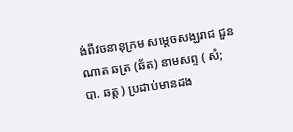ង់ពីវចនានុក្រម សម្តេចសង្ឃរាជ ជួន ណាត ឆត្រ (ឆ័ត) នាមសព្ទ ( សំ; បា. ឆត្ត ) ប្រដាប់មានដង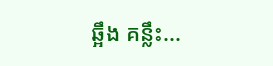ឆ្អឹង គន្លឹះ...